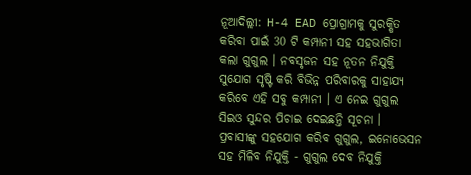ନୂଆଦିଲ୍ଲୀ: H-4 EAD ପ୍ରୋଗ୍ରାମକୁ ସୁରକ୍ଷିତ କରିବା ପାଇଁ 30 ଟି କମ୍ପାନୀ ସହ ସହଭାଗିତା କଲା ଗୁଗୁଲ । ନବସୃଜନ ସହ ନୂତନ ନିଯୁକ୍ତି ସୁଯୋଗ ସୃଷ୍ଟି କରି ବିଭିନ୍ନ ପରିବାରକୁ ସାହାଯ୍ୟ କରିବେ ଏହି ସବୁ କମ୍ପାନୀ । ଏ ନେଇ ଗୁଗୁଲ ସିଇଓ ସୁନ୍ଦର ପିଚାଇ ଦେଇଛନ୍ତି ସୂଚନା ।
ପ୍ରବାସୀଙ୍କୁ ସହଯୋଗ କରିବ ଗୁଗୁଲ, ଇନୋଭେସନ ସହ ମିଳିବ ନିଯୁକ୍ତି - ଗୁଗୁଲ ଦେବ ନିଯୁକ୍ତି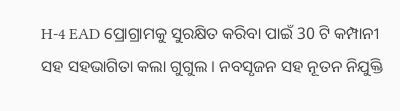H-4 EAD ପ୍ରୋଗ୍ରାମକୁ ସୁରକ୍ଷିତ କରିବା ପାଇଁ 30 ଟି କମ୍ପାନୀ ସହ ସହଭାଗିତା କଲା ଗୁଗୁଲ । ନବସୃଜନ ସହ ନୂତନ ନିଯୁକ୍ତି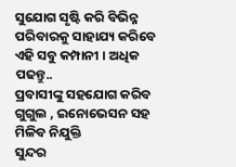ସୁଯୋଗ ସୃଷ୍ଟି କରି ବିଭିନ୍ନ ପରିବାରକୁ ସାହାଯ୍ୟ କରିବେ ଏହି ସବୁ କମ୍ପାନୀ । ଅଧିକ ପଢନ୍ତୁ..
ପ୍ରବାସୀଙ୍କୁ ସହଯୋଗ କରିବ ଗୁଗୁଲ , ଇନୋଭେସନ ସହ ମିଳିବ ନିଯୁକ୍ତି
ସୁନ୍ଦର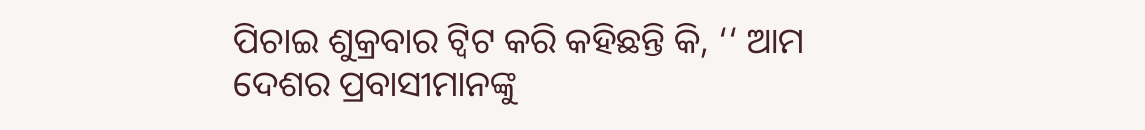ପିଚାଇ ଶୁକ୍ରବାର ଟ୍ବିଟ କରି କହିଛନ୍ତି କି, ‘‘ ଆମ ଦେଶର ପ୍ରବାସୀମାନଙ୍କୁ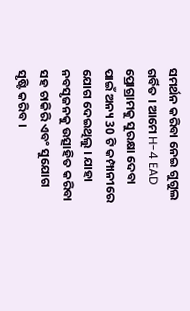ସମର୍ଥନ କରିବା ନେଇ ଗୁଗୁଲ ଗର୍ବିତ । ଆମେ H-4 EAD ପ୍ରୋଗ୍ରାମକୁ ସୁରକ୍ଷା ଦେବା ପାଇଁ ଅନ୍ୟ 30 ଟି କମ୍ପାନୀରେ ଯୋଗ ଦେଇଥିଲୁ । ଯାହା ନବସୃଜନକୁ ଉତ୍ସାହିତ କରିବା ସହ ଚାକିରି ଏବଂ ସୁଯୋଗ ସୃଷ୍ଟି କରିବ ।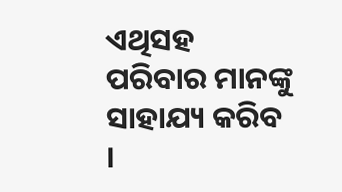ଏଥିସହ ପରିବାର ମାନଙ୍କୁ ସାହାଯ୍ୟ କରିବ ।